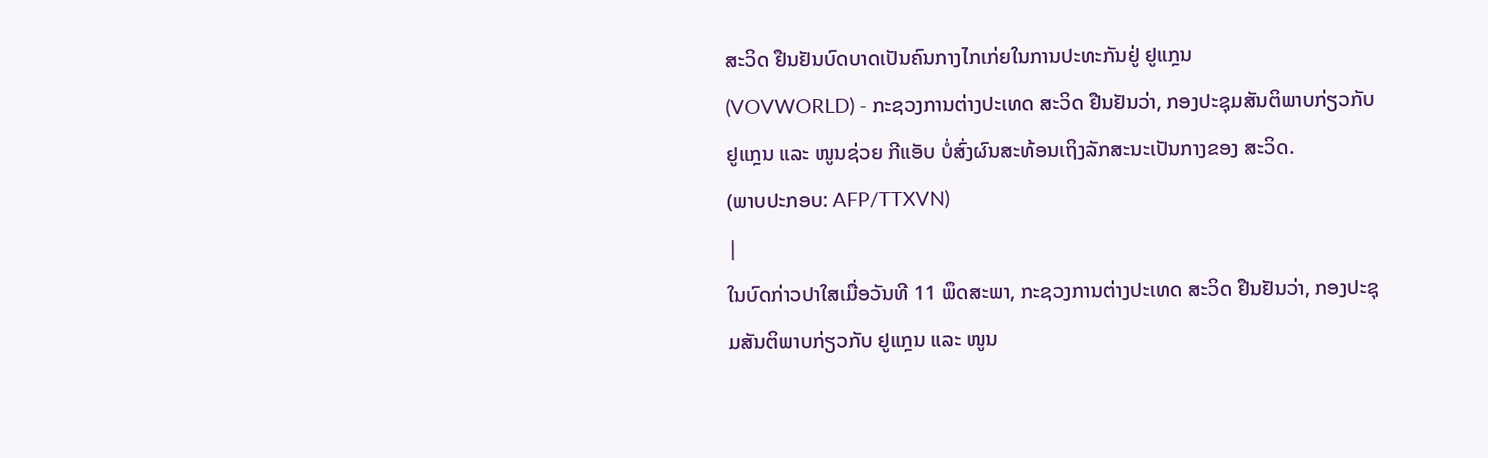ສະວິດ ຢືນຢັນບົດບາດເປັນຄົນກາງໄກເກ່ຍໃນການປະທະກັນຢູ່ ຢູແກຼນ
(VOVWORLD) - ກະຊວງການຕ່າງປະເທດ ສະວິດ ຢືນຢັນວ່າ, ກອງປະຊຸມສັນຕິພາບກ່ຽວກັບ ຢູແກຼນ ແລະ ໜູນຊ່ວຍ ກີແອັບ ບໍ່ສົ່ງຜົນສະທ້ອນເຖິງລັກສະນະເປັນກາງຂອງ ສະວິດ.
(ພາບປະກອບ: AFP/TTXVN)
|
ໃນບົດກ່າວປາໃສເມື່ອວັນທີ 11 ພຶດສະພາ, ກະຊວງການຕ່າງປະເທດ ສະວິດ ຢືນຢັນວ່າ, ກອງປະຊຸມສັນຕິພາບກ່ຽວກັບ ຢູແກຼນ ແລະ ໜູນ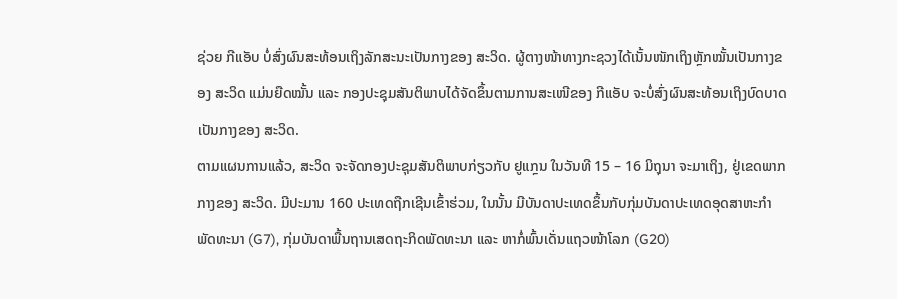ຊ່ວຍ ກີແອັບ ບໍ່ສົ່ງຜົນສະທ້ອນເຖິງລັກສະນະເປັນກາງຂອງ ສະວິດ. ຜູ້ຕາງໜ້າທາງກະຊວງໄດ້ເນັ້ນໜັກເຖິງຫຼັກໝັ້ນເປັນກາງຂອງ ສະວິດ ແມ່ນຍືດໝັ້ນ ແລະ ກອງປະຊຸມສັນຕິພາບໄດ້ຈັດຂຶ້ນຕາມການສະເໜີຂອງ ກີແອັບ ຈະບໍ່ສົ່ງຜົນສະທ້ອນເຖິງບົດບາດເປັນກາງຂອງ ສະວິດ.
ຕາມແຜນການແລ້ວ, ສະວິດ ຈະຈັດກອງປະຊຸມສັນຕິພາບກ່ຽວກັບ ຢູແກຼນ ໃນວັນທີ 15 – 16 ມິຖຸນາ ຈະມາເຖິງ, ຢູ່ເຂດພາກກາງຂອງ ສະວິດ. ມີປະມານ 160 ປະເທດຖືກເຊີນເຂົ້າຮ່ວມ, ໃນນັ້ນ ມີບັນດາປະເທດຂຶ້ນກັບກຸ່ມບັນດາປະເທດອຸດສາຫະກຳພັດທະນາ (G7), ກຸ່ມບັນດາພື້ນຖານເສດຖະກິດພັດທະນາ ແລະ ຫາກໍ່ພົ້ນເດັ່ນແຖວໜ້າໂລກ (G20)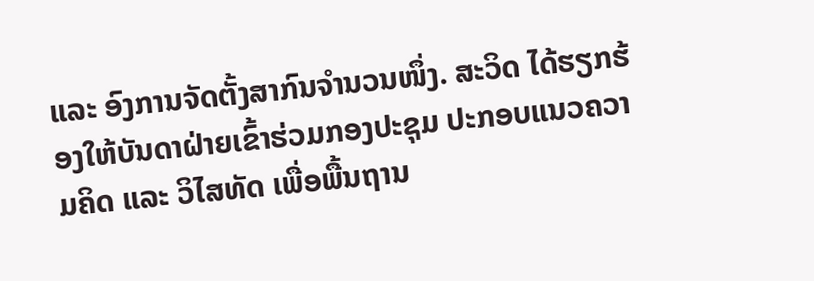ແລະ ອົງການຈັດຕັ້ງສາກົນຈຳນວນໜຶ່ງ. ສະວິດ ໄດ້ຮຽກຮ້ອງໃຫ້ບັນດາຝ່າຍເຂົ້າຮ່ວມກອງປະຊຸມ ປະກອບແນວຄວາມຄິດ ແລະ ວິໄສທັດ ເພື່ອພື້ນຖານ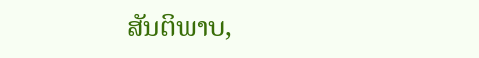ສັນຕິພາບ,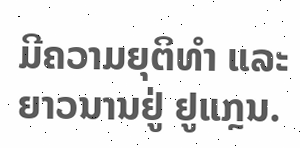ມີຄວາມຍຸຕິທຳ ແລະ ຍາວນານຢູ່ ຢູແກຼນ.